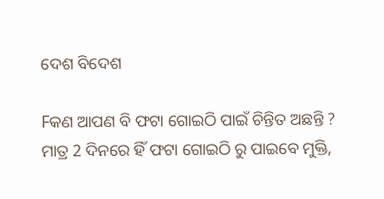ଦେଶ ବିଦେଶ

Fକଣ ଆପଣ ବି ଫଟା ଗୋଇଠି ପାଇଁ ଚିନ୍ତିତ ଅଛନ୍ତି ? ମାତ୍ର 2 ଦିନରେ ହିଁ ଫଟା ଗୋଇଠି ରୁ ପାଇବେ ମୁକ୍ତି,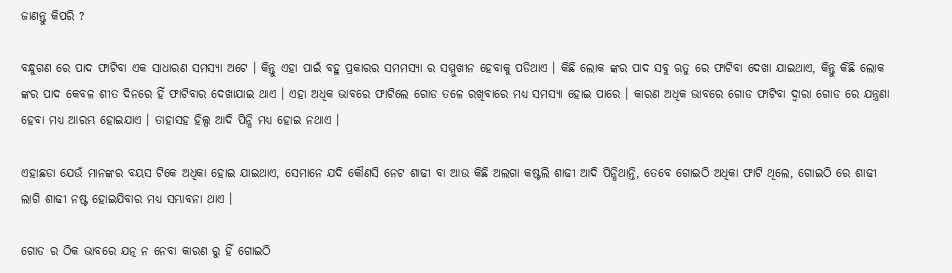ଜାଣନ୍ତୁ କିପରି ?

ବନ୍ଧୁଗଣ ରେ ପାଦ ଫାଟିବା ଏକ ସାଧାରଣ ସମସ୍ଯା ଅଟେ । କିନ୍ତୁ ଏହା ପାଇଁ ବହୁ ପ୍ରକାରର ସମମସ୍ୟା ର ସମ୍ମୁଖୀନ ହେବାକୁ ପଡିଥାଏ । କିଛି ଲୋକ ଙ୍କର ପାଦ ସବୁ ଋତୁ ରେ ଫାଟିବା ଦେଖା ଯାଇଥାଏ, କିନ୍ତୁ କିଛି ଲୋକ ଙ୍କର ପାଦ କେବଳ ଶୀତ ଦିନରେ ହିଁ ଫାଟିବାର ଦେଖାଯାଇ ଥାଏ । ଏହା ଅଧିକ ଭାବରେ ଫାଟିଲେ ଗୋଡ ତଳେ ରଖିବାରେ ମଧ୍ୟ ସମସ୍ଯା ହୋଇ ପାରେ । କାରଣ ଅଧିକ ଭାବରେ ଗୋଡ ଫାଟିବା ଦ୍ଵାରା ଗୋଡ ରେ ଯନ୍ତ୍ରଣା ହେବା ମଧ୍ୟ ଆରମ୍ଭ ହୋଇଯାଏ । ତାହାସହ ହିଲ୍ସ ଆଦି ପିନ୍ଧି ମଧ୍ୟ ହୋଇ ନଥାଏ ।

ଏହାଛଡା ଯେଉଁ ମାନଙ୍କର ବୟସ ଟିକେ ଅଧିକା ହୋଇ ଯାଇଥାଏ, ସେମାନେ ଯଦି କୌଣସି ନେଟ ଶାଢୀ ବା ଆଉ କିଛି ଅଲଗା କଷ୍ଟଲି ଶାଢୀ ଆଦି ପିନ୍ଧିଥାନ୍ତି, ତେବେ ଗୋଇଠି ଅଧିକା ଫାଟି ଥିଲେ, ଗୋଇଠି ରେ ଶାଢୀ ଲାଗି ଶାଢୀ ନଷ୍ଟ ହୋଇଯିବାର ମଧ୍ୟ ସମ୍ଭାବନା ଥାଏ ।

ଗୋଡ ର ଠିକ ଭାବରେ ଯତ୍ନ ନ ନେବା କାରଣ ରୁ ହିଁ ଗୋଇଠି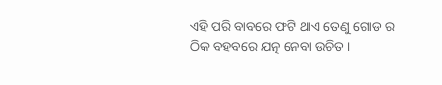ଏହି ପରି ବାବରେ ଫଟି ଥାଏ ତେଣୁ ଗୋଡ ର ଠିକ ବହବରେ ଯତ୍ନ ନେବା ଉଚିତ ।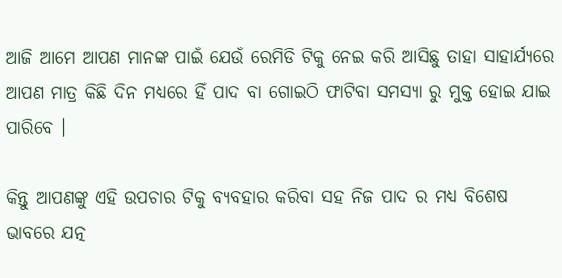ଆଜି ଆମେ ଆପଣ ମାନଙ୍କ ପାଇଁ ଯେଉଁ ରେମିଡି ଟିକୁ ନେଇ କରି ଆସିଛୁ ତାହା ସାହାର୍ଯ୍ୟରେ ଆପଣ ମାତ୍ର କିଛି ଦିନ ମଧ୍ୟରେ ହିଁ ପାଦ ବା ଗୋଇଠି ଫାଟିବା ସମସ୍ଯା ରୁ ମୁକ୍ତ ହୋଇ ଯାଇ ପାରିବେ ।

କିନ୍ତୁ ଆପଣଙ୍କୁ ଏହି ଉପଚାର ଟିକୁ ବ୍ୟବହାର କରିବା ସହ ନିଜ ପାଦ ର ମଧ୍ୟ ବିଶେଷ ଭାବରେ ଯତ୍ନ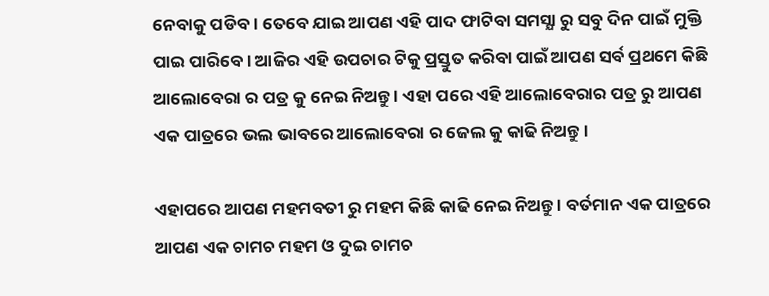ନେବାକୁ ପଡିବ । ତେବେ ଯାଇ ଆପଣ ଏହି ପାଦ ଫାଟିବା ସମସ୍ଯା ରୁ ସବୁ ଦିନ ପାଇଁ ମୁକ୍ତି ପାଇ ପାରିବେ । ଆଜିର ଏହି ଉପଚାର ଟିକୁ ପ୍ରସ୍ତୁତ କରିବା ପାଇଁ ଆପଣ ସର୍ବ ପ୍ରଥମେ କିଛି ଆଲୋବେରା ର ପତ୍ର କୁ ନେଇ ନିଅନ୍ତୁ । ଏହା ପରେ ଏହି ଆଲୋବେରାର ପତ୍ର ରୁ ଆପଣ ଏକ ପାତ୍ରରେ ଭଲ ଭାବରେ ଆଲୋବେରା ର ଜେଲ କୁ କାଢି ନିଅନ୍ତୁ ।

ଏହାପରେ ଆପଣ ମହମବତୀ ରୁ ମହମ କିଛି କାଢି ନେଇ ନିଅନ୍ତୁ । ବର୍ତମାନ ଏକ ପାତ୍ରରେ ଆପଣ ଏକ ଚାମଚ ମହମ ଓ ଦୁଇ ଚାମଚ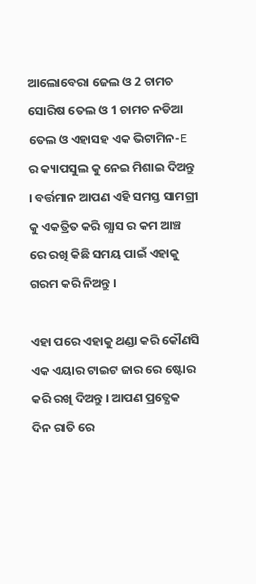ଆଲୋବେରା ଜେଲ ଓ 2 ଚାମଚ ସୋରିଷ ତେଲ ଓ 1 ଚାମଚ ନଡିଆ ତେଲ ଓ ଏହାସହ ଏକ ଭିଟାମିନ-E ର କ୍ୟାପସୁଲ କୁ ନେଇ ମିଶାଇ ଦିଅନ୍ତୁ । ବର୍ତ୍ତମାନ ଆପଣ ଏହି ସମସ୍ତ ସାମଗ୍ରୀ କୁ ଏକତ୍ରିତ କରି ଗ୍ଯାସ ର କମ ଆଞ୍ଚ ରେ ରଖି କିଛି ସମୟ ପାଇଁ ଏହାକୁ ଗରମ କରି ନିଅନ୍ତୁ ।

ଏହା ପରେ ଏହାକୁ ଥଣ୍ଡା କରି କୌଣସି ଏକ ଏୟାର ଟାଇଟ ଜାର ରେ ଷ୍ଟୋର କରି ରଖି ଦିଅନ୍ତୁ । ଆପଣ ପ୍ରତ୍ଯେକ ଦିନ ରାତି ରେ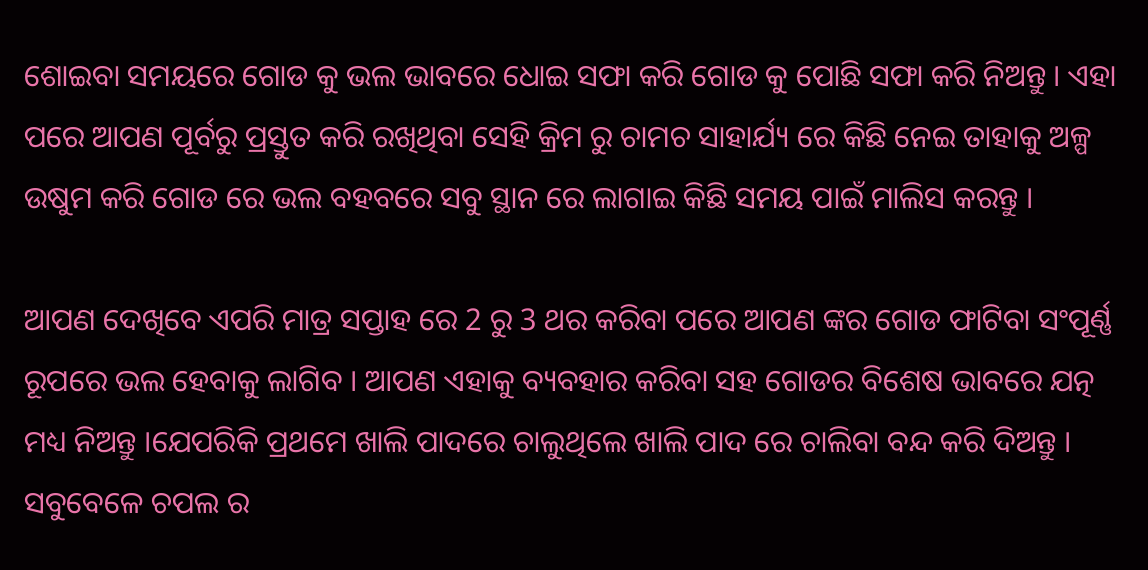ଶୋଇବା ସମୟରେ ଗୋଡ କୁ ଭଲ ଭାବରେ ଧୋଇ ସଫା କରି ଗୋଡ କୁ ପୋଛି ସଫା କରି ନିଅନ୍ତୁ । ଏହା ପରେ ଆପଣ ପୂର୍ବରୁ ପ୍ରସ୍ତୁତ କରି ରଖିଥିବା ସେହି କ୍ରିମ ରୁ ଚାମଚ ସାହାର୍ଯ୍ୟ ରେ କିଛି ନେଇ ତାହାକୁ ଅଳ୍ପ ଉଷୁମ କରି ଗୋଡ ରେ ଭଲ ବହବରେ ସବୁ ସ୍ଥାନ ରେ ଲାଗାଇ କିଛି ସମୟ ପାଇଁ ମାଲିସ କରନ୍ତୁ ।

ଆପଣ ଦେଖିବେ ଏପରି ମାତ୍ର ସପ୍ତାହ ରେ 2 ରୁ 3 ଥର କରିବା ପରେ ଆପଣ ଙ୍କର ଗୋଡ ଫାଟିବା ସଂପୂର୍ଣ୍ଣ ରୂପରେ ଭଲ ହେବାକୁ ଲାଗିବ । ଆପଣ ଏହାକୁ ବ୍ୟବହାର କରିବା ସହ ଗୋଡର ବିଶେଷ ଭାବରେ ଯତ୍ନ ମଧ୍ୟ ନିଅନ୍ତୁ ।ଯେପରିକି ପ୍ରଥମେ ଖାଲି ପାଦରେ ଚାଲୁଥିଲେ ଖାଲି ପାଦ ରେ ଚାଲିବା ବନ୍ଦ କରି ଦିଅନ୍ତୁ । ସବୁବେଳେ ଚପଲ ର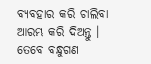ବ୍ୟବହାର କରି ଚାଲିବା ଆରମ୍ଭ କରି ଦିଅନ୍ତୁ । ତେବେ ବନ୍ଧୁଗଣ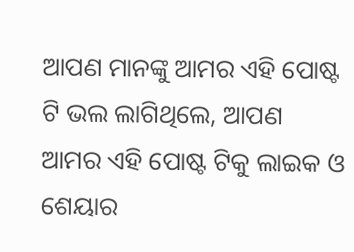ଆପଣ ମାନଙ୍କୁ ଆମର ଏହି ପୋଷ୍ଟ ଟି ଭଲ ଲାଗିଥିଲେ, ଆପଣ ଆମର ଏହି ପୋଷ୍ଟ ଟିକୁ ଲାଇକ ଓ ଶେୟାର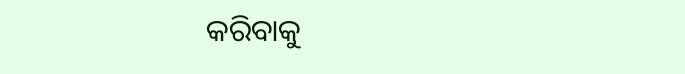କରିବାକୁ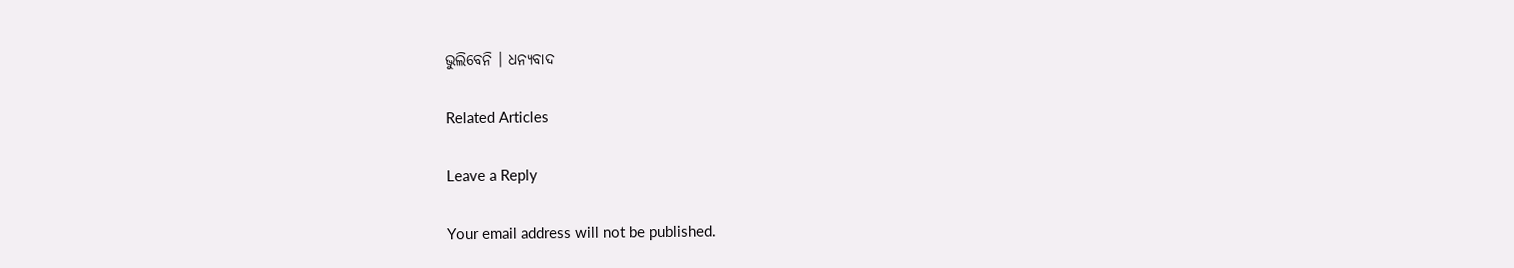ଭୁଲିବେନି । ଧନ୍ୟବାଦ

Related Articles

Leave a Reply

Your email address will not be published.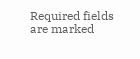Required fields are marked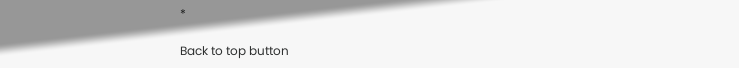*

Back to top button